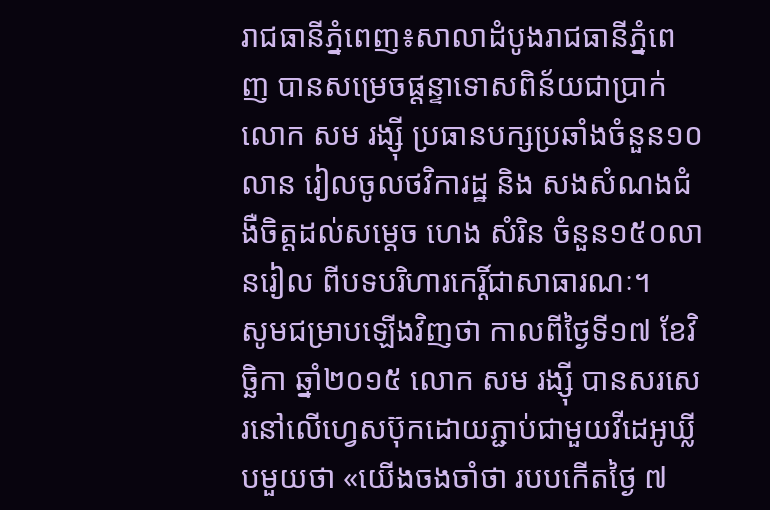រាជធានីភ្នំពេញ៖សាលាដំបូងរាជធានីភ្នំពេញ បានសម្រេចផ្តន្ទាទោសពិន័យជាប្រាក់ លោក សម រង្ស៊ី ប្រធានបក្សប្រឆាំងចំនួន១០លាន រៀលចូលថវិការដ្ឋ និង សងសំណងជំងឺចិត្តដល់សម្តេច ហេង សំរិន ចំនួន១៥០លានរៀល ពីបទបរិហារកេរ្តិ៍ជាសាធារណៈ។
សូមជម្រាបឡើងវិញថា កាលពីថ្ងៃទី១៧ ខែវិច្ឆិកា ឆ្នាំ២០១៥ លោក សម រង្ស៊ី បានសរសេរនៅលើហ្វេសប៊ុកដោយភ្ជាប់ជាមួយវីដេអូឃ្លីបមួយថា «យើងចងចាំថា របបកើតថ្ងៃ ៧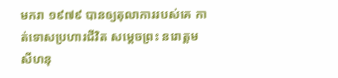មករា ១៩៧៩ បានឲ្យតុលាការរបស់គេ កាត់ទោសប្រហារជីវិត សម្តេចព្រះ នរោត្តម សីហនុ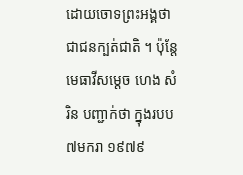ដោយចោទព្រះអង្គថា ជាជនក្បត់ជាតិ ។ ប៉ុន្តែមេធាវីសម្តេច ហេង សំរិន បញ្ជាក់ថា ក្នុងរបប៧មករា ១៩៧៩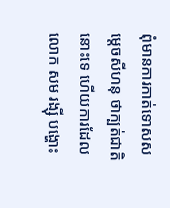ពុំមានការកាត់ទោសសម្តេចសីហនុ ថាក្បត់ជាតិនោះទេ ហើយការដែលលោក សម រង្ស៊ី បង្ហោះ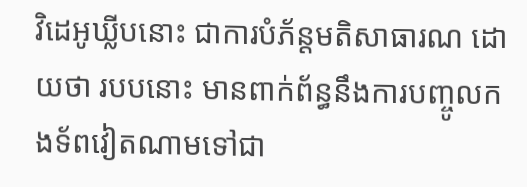វិដេអូឃ្លីបនោះ ជាការបំភ័ន្តមតិសាធារណ ដោយថា របបនោះ មានពាក់ព័ន្ធនឹងការបញ្ចូលកងទ័ពវៀតណាមទៅជា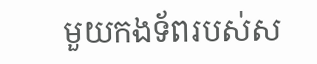មួយកងទ័ពរបស់ស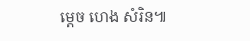ម្តេច ហេង សំរិន៕